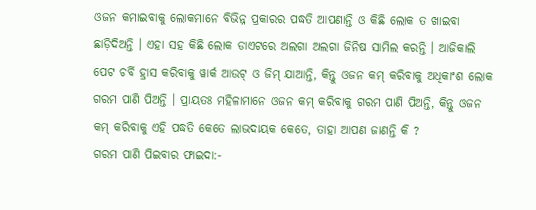ଓଜନ କମାଇବାକୁ ଲୋକମାନେ ବିଭିନ୍ନ ପ୍ରକାରର ପଦ୍ଧତି ଆପଣାନ୍ତି ଓ କିଛି ଲୋକ ତ ଖାଇବା ଛାଡ଼ିଦିଅନ୍ତି । ଏହା ସହ କିଛି ଲୋକ ଡାଏଟରେ ଅଲଗା ଅଲଗା ଜିନିଷ ସାମିଲ କରନ୍ତି । ଆଜିକାଲି ପେଟ ଚର୍ବି ହ୍ରାସ କରିବାକୁ ୱାର୍କ ଆଉଟ୍ ଓ ଜିମ୍ ଯାଆନ୍ତି, କିନ୍ତୁ ଓଜନ କମ୍ କରିବାକୁ ଅଧିକାଂଶ ଲୋକ ଗରମ ପାଣି ପିଅନ୍ତି । ପ୍ରାୟତଃ ମହିଳାମାନେ ଓଜନ କମ୍ କରିବାକୁ ଗରମ ପାଣି ପିଅନ୍ତି, କିନ୍ତୁ ଓଜନ କମ୍ କରିବାକୁ ଏହି ପଦ୍ଧତି କେତେ ଲାଭଦାୟକ କେତେ, ତାହା ଆପଣ ଜାଣନ୍ତି କି ?
ଗରମ ପାଣି ପିଇବାର ଫାଇଦା:-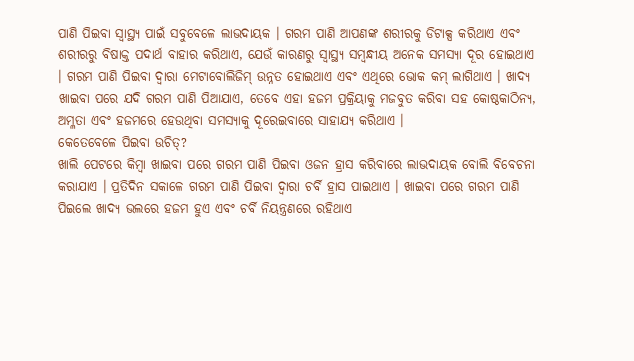ପାଣି ପିଇବା ସ୍ୱାସ୍ଥ୍ୟ ପାଇଁ ସବୁବେଳେ ଲାଭଦାୟକ । ଗରମ ପାଣି ଆପଣଙ୍କ ଶରୀରକୁ ଡିଟାକ୍ସ କରିଥାଏ ଏବଂ ଶରୀରରୁ ବିଷାକ୍ତ ପଦାର୍ଥ ବାହାର କରିଥାଏ, ଯେଉଁ କାରଣରୁ ସ୍ୱାସ୍ଥ୍ୟ ସମ୍ବନ୍ଧୀୟ ଅନେକ ସମସ୍ୟା ଦୂର ହୋଇଥାଏ । ଗରମ ପାଣି ପିଇବା ଦ୍ୱାରା ମେଟାବୋଲିଜିମ୍ ଉନ୍ନତ ହୋଇଥାଏ ଏବଂ ଏଥିରେ ଭୋକ କମ୍ ଲାଗିଥାଏ । ଖାଦ୍ୟ ଖାଇବା ପରେ ଯଦି ଗରମ ପାଣି ପିଆଯାଏ, ତେବେ ଏହା ହଜମ ପ୍ରକ୍ରିୟାକୁ ମଜବୁତ କରିବା ସହ କୋଷ୍ଠକାଠିନ୍ୟ, ଅମ୍ଳତା ଏବଂ ହଜମରେ ହେଉଥିବା ସମସ୍ୟାକୁ ଦୂରେଇବାରେ ସାହାଯ୍ୟ କରିଥାଏ ।
କେତେବେଳେ ପିଇବା ଉଚିତ୍?
ଖାଲି ପେଟରେ କିମ୍ବା ଖାଇବା ପରେ ଗରମ ପାଣି ପିଇବା ଓଜନ ହ୍ରାସ କରିବାରେ ଲାଭଦାୟକ ବୋଲି ବିବେଚନା କରାଯାଏ । ପ୍ରତିଦିନ ସକାଳେ ଗରମ ପାଣି ପିଇବା ଦ୍ୱାରା ଚର୍ବି ହ୍ରାସ ପାଇଥାଏ । ଖାଇବା ପରେ ଗରମ ପାଣି ପିଇଲେ ଖାଦ୍ୟ ଭଲରେ ହଜମ ହୁଏ ଏବଂ ଚର୍ବି ନିୟନ୍ତ୍ରଣରେ ରହିଥାଏ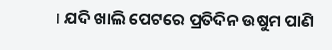। ଯଦି ଖାଲି ପେଟରେ ପ୍ରତିଦିନ ଉଷୁମ ପାଣି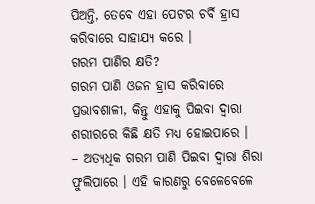ପିଅନ୍ତି, ତେବେ ଏହା ପେଟର ଚର୍ବି ହ୍ରାସ କରିବାରେ ସାହାଯ୍ୟ କରେ ।
ଗରମ ପାଣିର କ୍ଷତି?
ଗରମ ପାଣି ଓଜନ ହ୍ରାସ କରିବାରେ ପ୍ରଭାବଶାଳୀ, କିନ୍ତୁ ଏହାକୁ ପିଇବା ଦ୍ୱାରା ଶରୀରରେ କିଛି କ୍ଷତି ମଧ୍ୟ ହୋଇପାରେ ।
– ଅତ୍ୟଧିକ ଗରମ ପାଣି ପିଇବା ଦ୍ୱାରା ଶିରା ଫୁଲିପାରେ । ଏହି କାରଣରୁ ବେଳେବେଳେ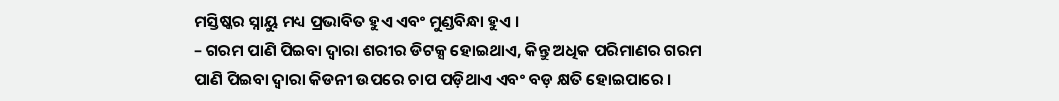ମସ୍ତିଷ୍କର ସ୍ନାୟୁ ମଧ୍ୟ ପ୍ରଭାବିତ ହୁଏ ଏବଂ ମୁଣ୍ଡବିନ୍ଧା ହୁଏ ।
– ଗରମ ପାଣି ପିଇବା ଦ୍ୱାରା ଶରୀର ଡିଟକ୍ସ ହୋଇଥାଏ, କିନ୍ତୁ ଅଧିକ ପରିମାଣର ଗରମ ପାଣି ପିଇବା ଦ୍ୱାରା କିଡନୀ ଉପରେ ଚାପ ପଡ଼ିଥାଏ ଏବଂ ବଡ଼ କ୍ଷତି ହୋଇପାରେ ।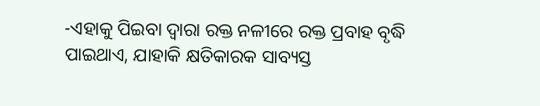-ଏହାକୁ ପିଇବା ଦ୍ୱାରା ରକ୍ତ ନଳୀରେ ରକ୍ତ ପ୍ରବାହ ବୃଦ୍ଧି ପାଇଥାଏ, ଯାହାକି କ୍ଷତିକାରକ ସାବ୍ୟସ୍ତ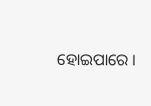ହୋଇପାରେ ।